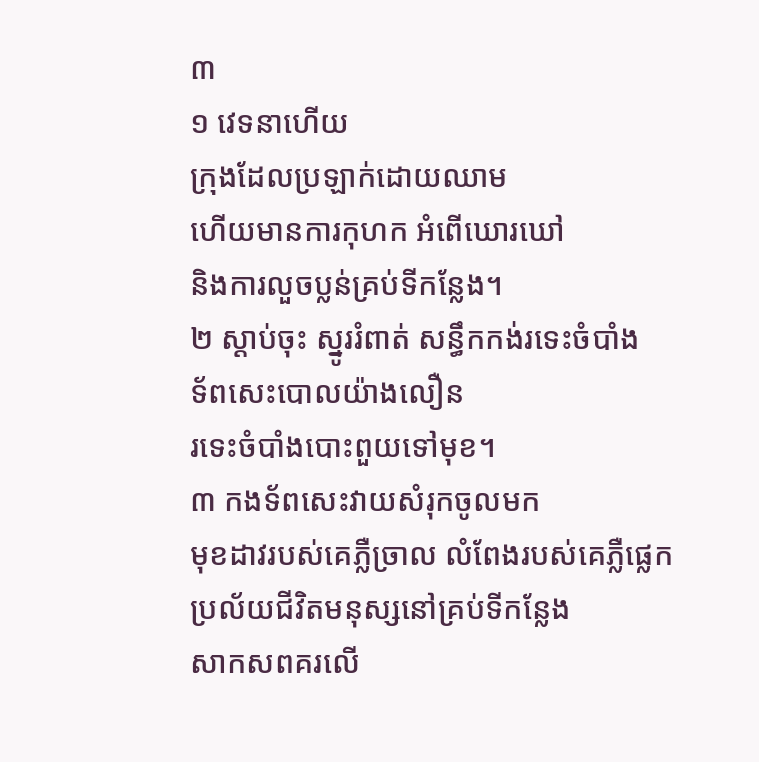៣
១ វេទនាហើយ
ក្រុងដែលប្រឡាក់ដោយឈាម
ហើយមានការកុហក អំពើឃោរឃៅ
និងការលួចប្លន់គ្រប់ទីកន្លែង។
២ ស្ដាប់ចុះ ស្នូររំពាត់ សន្ធឹកកង់រទេះចំបាំង
ទ័ពសេះបោលយ៉ាងលឿន
រទេះចំបាំងបោះពួយទៅមុខ។
៣ កងទ័ពសេះវាយសំរុកចូលមក
មុខដាវរបស់គេភ្លឺច្រាល លំពែងរបស់គេភ្លឺផ្លេក
ប្រល័យជីវិតមនុស្សនៅគ្រប់ទីកន្លែង
សាកសពគរលើ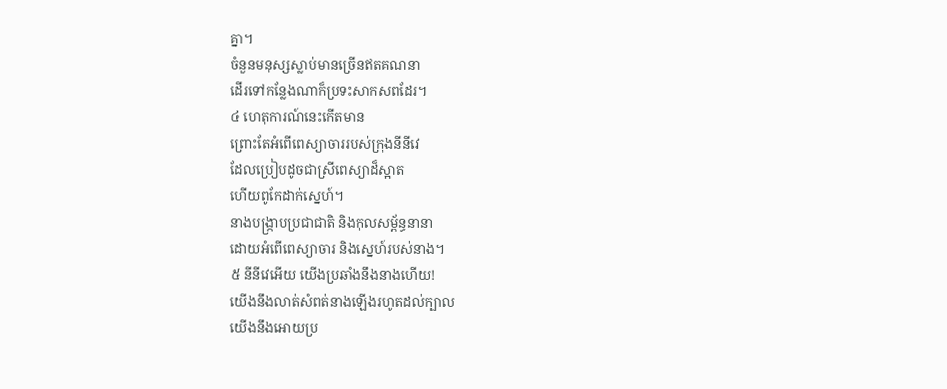គ្នា។
ចំនួនមនុស្សស្លាប់មានច្រើនឥតគណនា
ដើរទៅកន្លែងណាក៏ប្រទះសាកសពដែរ។
៤ ហេតុការណ៍នេះកើតមាន
ព្រោះតែអំពើពេស្យាចាររបស់ក្រុងនីនីវេ
ដែលប្រៀបដូចជាស្រីពេស្យាដ៏ស្អាត
ហើយពូកែដាក់ស្នេហ៍។
នាងបង្ក្រាបប្រជាជាតិ និងកុលសម្ព័ន្ធនានា
ដោយអំពើពេស្យាចារ និងស្នេហ៍របស់នាង។
៥ នីនីវេអើយ យើងប្រឆាំងនឹងនាងហើយ!
យើងនឹងលាត់សំពត់នាងឡើងរហូតដល់ក្បាល
យើងនឹងអោយប្រ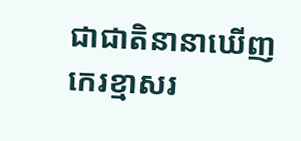ជាជាតិនានាឃើញ
កេរខ្មាសរ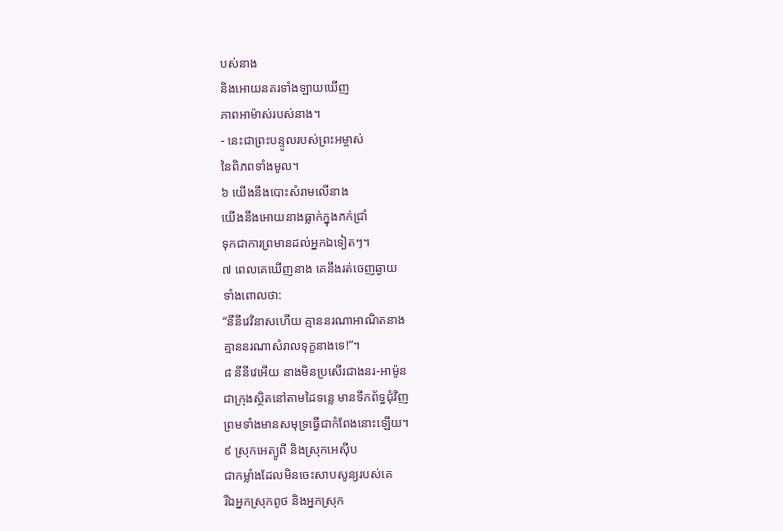បស់នាង
និងអោយនគរទាំងឡាយឃើញ
ភាពអាម៉ាស់របស់នាង។
- នេះជាព្រះបន្ទូលរបស់ព្រះអម្ចាស់
នៃពិភពទាំងមូល។
៦ យើងនឹងបោះសំរាមលើនាង
យើងនឹងអោយនាងធ្លាក់ក្នុងភក់ជ្រាំ
ទុកជាការព្រមានដល់អ្នកឯទៀតៗ។
៧ ពេលគេឃើញនាង គេនឹងរត់ចេញឆ្ងាយ
ទាំងពោលថា:
“នីនីវេវិនាសហើយ គ្មាននរណាអាណិតនាង
គ្មាននរណាសំរាលទុក្ខនាងទេ!”។
៨ នីនីវេអើយ នាងមិនប្រសើរជាងនរ-អាម៉ូន
ជាក្រុងស្ថិតនៅតាមដៃទន្លេ មានទឹកព័ទ្ធជុំវិញ
ព្រមទាំងមានសមុទ្រធ្វើជាកំពែងនោះឡើយ។
៩ ស្រុកអេត្យូពី និងស្រុកអេស៊ីប
ជាកម្លាំងដែលមិនចេះសាបសូន្យរបស់គេ
រីឯអ្នកស្រុកពូថ និងអ្នកស្រុក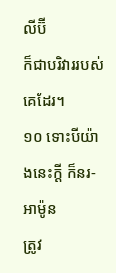លីប៊ី
ក៏ជាបរិវាររបស់គេដែរ។
១០ ទោះបីយ៉ាងនេះក្ដី ក៏នរ-អាម៉ូន
ត្រូវ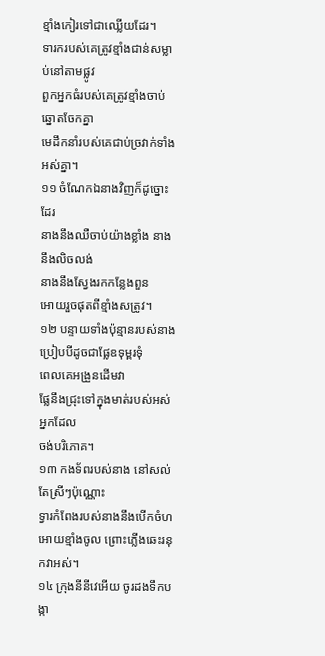ខ្មាំងកៀរទៅជាឈ្លើយដែរ។
ទារករបស់គេត្រូវខ្មាំងជាន់សម្លាប់នៅតាមផ្លូវ
ពួកអ្នកធំរបស់គេត្រូវខ្មាំងចាប់ឆ្នោតចែកគ្នា
មេដឹកនាំរបស់គេជាប់ច្រវាក់ទាំងអស់គ្នា។
១១ ចំណែកឯនាងវិញក៏ដូច្នោះដែរ
នាងនឹងឈឺចាប់យ៉ាងខ្លាំង នាងនឹងលិចលង់
នាងនឹងស្វែងរកកន្លែងពួន
អោយរួចផុតពីខ្មាំងសត្រូវ។
១២ បន្ទាយទាំងប៉ុន្មានរបស់នាង
ប្រៀបបីដូចជាផ្លែឧទុម្ពរទុំ
ពេលគេអង្រួនដើមវា
ផ្លែនឹងជ្រុះទៅក្នុងមាត់របស់អស់អ្នកដែល
ចង់បរិភោគ។
១៣ កងទ័ពរបស់នាង នៅសល់តែស្រីៗប៉ុណ្ណោះ
ទ្វារកំពែងរបស់នាងនឹងបើកចំហ
អោយខ្មាំងចូល ព្រោះភ្លើងឆេះរនុកវាអស់។
១៤ ក្រុងនីនីវេអើយ ចូរដងទឹកបង្កា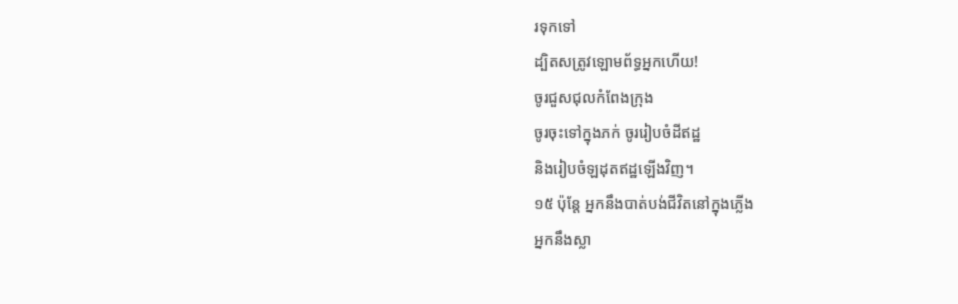រទុកទៅ
ដ្បិតសត្រូវឡោមព័ទ្ធអ្នកហើយ!
ចូរជួសជុលកំពែងក្រុង
ចូរចុះទៅក្នុងភក់ ចូររៀបចំដីឥដ្ឋ
និងរៀបចំឡដុតឥដ្ឋឡើងវិញ។
១៥ ប៉ុន្តែ អ្នកនឹងបាត់បង់ជីវិតនៅក្នុងភ្លើង
អ្នកនឹងស្លា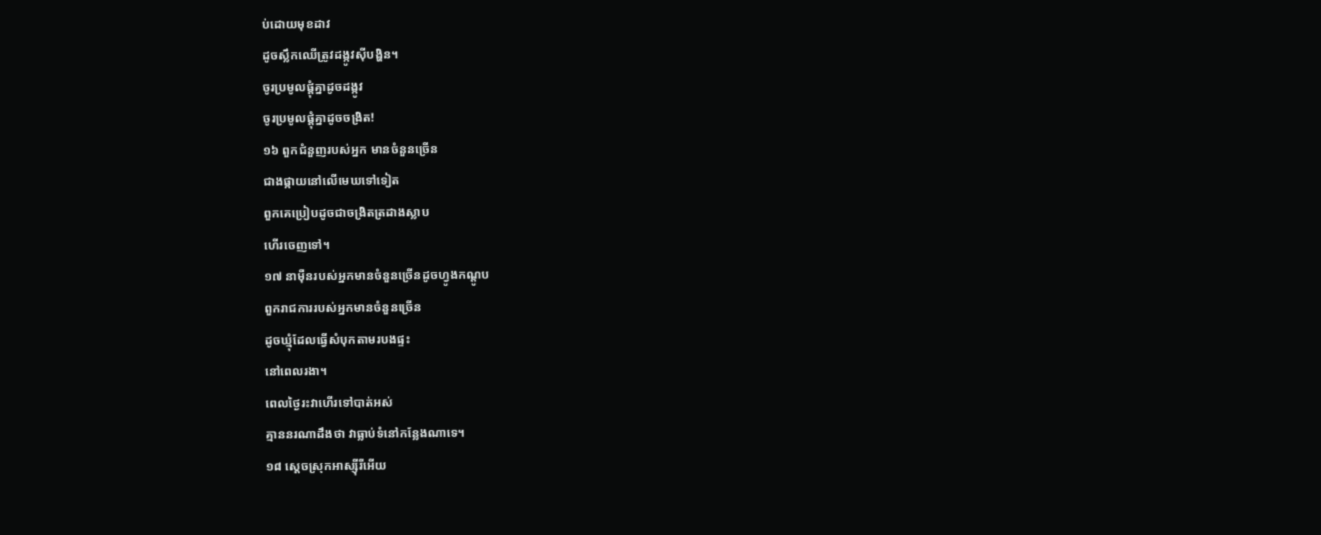ប់ដោយមុខដាវ
ដូចស្លឹកឈើត្រូវដង្កូវស៊ីបង្ហិន។
ចូរប្រមូលផ្ដុំគ្នាដូចដង្កូវ
ចូរប្រមូលផ្ដុំគ្នាដូចចង្រិត!
១៦ ពួកជំនួញរបស់អ្នក មានចំនួនច្រើន
ជាងផ្កាយនៅលើមេឃទៅទៀត
ពួកគេប្រៀបដូចជាចង្រិតត្រដាងស្លាប
ហើរចេញទៅ។
១៧ នាម៉ឺនរបស់អ្នកមានចំនួនច្រើនដូចហ្វូងកណ្ដូប
ពួករាជការរបស់អ្នកមានចំនួនច្រើន
ដូចឃ្មុំដែលធ្វើសំបុកតាមរបងផ្ទះ
នៅពេលរងា។
ពេលថ្ងៃរះវាហើរទៅបាត់អស់
គ្មាននរណាដឹងថា វាធ្លាប់ទំនៅកន្លែងណាទេ។
១៨ ស្ដេចស្រុកអាស្ស៊ីរីអើយ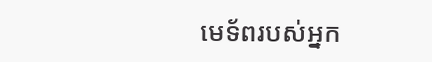មេទ័ពរបស់អ្នក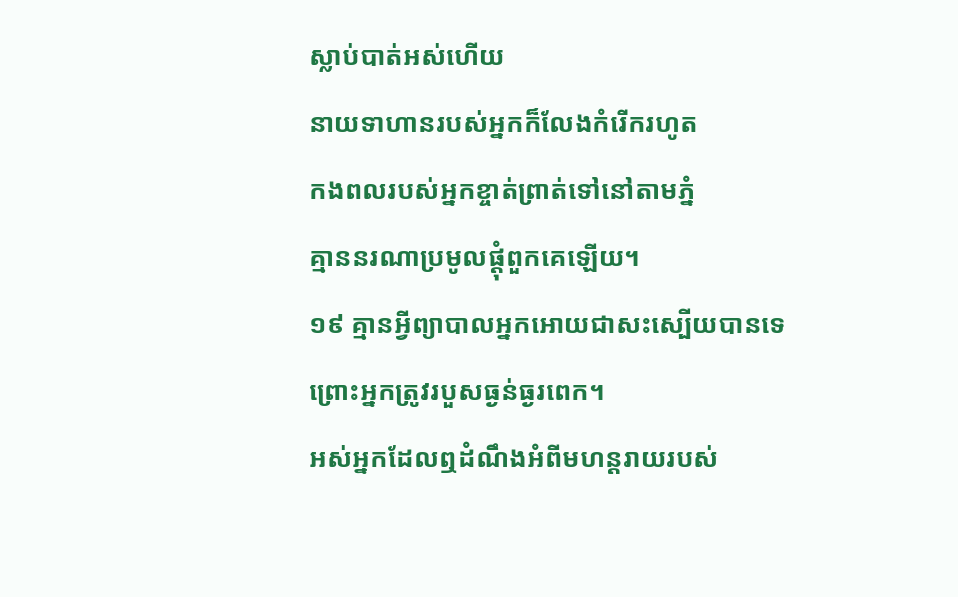ស្លាប់បាត់អស់ហើយ
នាយទាហានរបស់អ្នកក៏លែងកំរើករហូត
កងពលរបស់អ្នកខ្ចាត់ព្រាត់ទៅនៅតាមភ្នំ
គ្មាននរណាប្រមូលផ្ដុំពួកគេឡើយ។
១៩ គ្មានអ្វីព្យាបាលអ្នកអោយជាសះស្បើយបានទេ
ព្រោះអ្នកត្រូវរបួសធ្ងន់ធ្ងរពេក។
អស់អ្នកដែលឮដំណឹងអំពីមហន្តរាយរបស់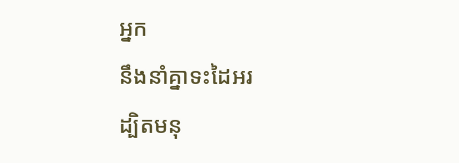អ្នក
នឹងនាំគ្នាទះដៃអរ
ដ្បិតមនុ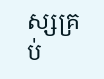ស្សគ្រប់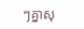ៗគ្នាសុ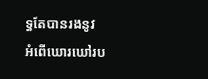ទ្ធតែបានរងនូវ
អំពើឃោរឃៅរប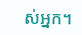ស់អ្នក។